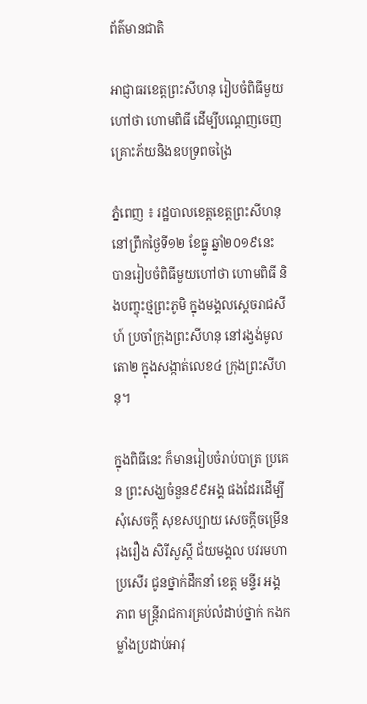ព័ត៌មានជាតិ

អាជ្ញាធរខេត្តព្រះសីហនុ រៀបចំពិធីមួយហៅថា ហោមពិធី ដើម្បីបណ្តេញចេញ គ្រោះភ័យនិងឧបទ្រពចង្រៃ

ភ្នំពេញ ៖ រដ្ឋបាលខេត្តខេត្តព្រះសីហនុ នៅព្រឹកថ្ងៃទី១២ ខែធ្នូ ឆ្នាំ២០១៩នេះ បានរៀបចំពិធីមួយហៅថា ហោមពិធី និងបញ្ចុះថ្មព្រះភូមិ ក្នុងមង្គលស្តេចរាជសីហ៍ ប្រចាំក្រុងព្រះសីហនុ នៅរង្វង់មូលតោ២ ក្នុងសង្កាត់លេខ៤ ក្រុងព្រះសីហនុ។

ក្នុងពិធីនេះ ក៏មានរៀបចំរាប់បាត្រ ប្រគេន ព្រះសង្ឃចំនួន៩៩អង្គ ផងដែរដើម្បីសុំសេចក្តី សុខសប្បាយ សេចក្តីចម្រើន រុងរឿង សិរីសួស្តី ជ័យមង្គល បវរមហាប្រសើរ ជូនថ្នាក់ដឹកនាំ ខេត្ត មន្ទីរ អង្គភាព មន្រ្តីរាជការគ្រប់លំដាប់ថ្នាក់ កងកម្លាំងប្រដាប់អាវុ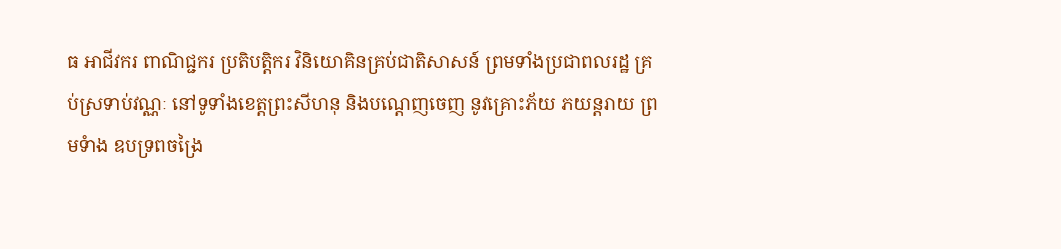ធ អាជីវករ ពាណិជ្ជករ ប្រតិបត្តិករ វិនិយោគិនគ្រប់ជាតិសាសន៍ ព្រមទាំងប្រជាពលរដ្ឋ គ្រប់ស្រទាប់វណ្ណៈ នៅទូទាំងខេត្តព្រះសីហនុ និងបណ្តេញចេញ នូវគ្រោះភ័យ ភយន្តរាយ ព្រមទំាង ឧបទ្រពចង្រៃ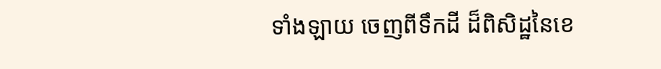ទាំងឡាយ ចេញពីទឹកដី ដ៏ពិសិដ្ឋនៃខេ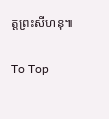ត្តព្រះសីហនុ៕

To Top